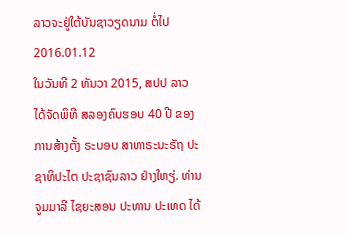ລາວຈະຢູ່ໃຕ້ບັນຊາວຽດນາມ ຕໍ່ໄປ
2016.01.12
ໃນວັນທີ 2 ທັນວາ 2015, ສປປ ລາວ ໄດ້ຈັດພິທີ ສລອງຄົບຮອບ 40 ປີ ຂອງ ການສ້າງຕັ້ງ ຣະບອບ ສາທາຣະນະຣັຖ ປະຊາທິປະໄຕ ປະຊາຊົນລາວ ຢ່າງໃຫຽ່. ທ່ານ ຈູມມາລີ ໄຊຍະສອນ ປະທານ ປະເທດ ໄດ້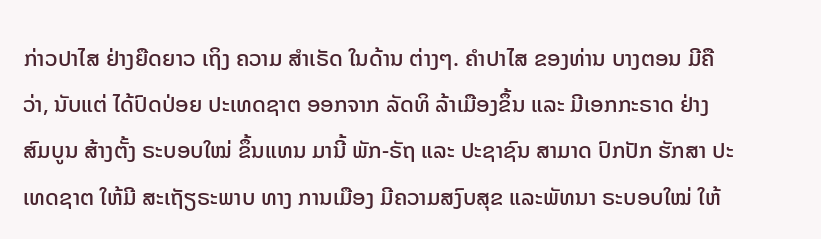ກ່າວປາໄສ ຢ່າງຍືດຍາວ ເຖິງ ຄວາມ ສໍາເຣັດ ໃນດ້ານ ຕ່າງໆ. ຄໍາປາໄສ ຂອງທ່ານ ບາງຕອນ ມີຄືວ່າ, ນັບແຕ່ ໄດ້ປົດປ່ອຍ ປະເທດຊາຕ ອອກຈາກ ລັດທິ ລ້າເມືອງຂຶ້ນ ແລະ ມີເອກກະຣາດ ຢ່າງສົມບູນ ສ້າງຕັ້ງ ຣະບອບໃໝ່ ຂຶ້ນແທນ ມານີ້ ພັກ-ຣັຖ ແລະ ປະຊາຊົນ ສາມາດ ປົກປັກ ຮັກສາ ປະເທດຊາຕ ໃຫ້ມີ ສະເຖັຽຣະພາບ ທາງ ການເມືອງ ມີຄວາມສງົບສຸຂ ແລະພັທນາ ຣະບອບໃໝ່ ໃຫ້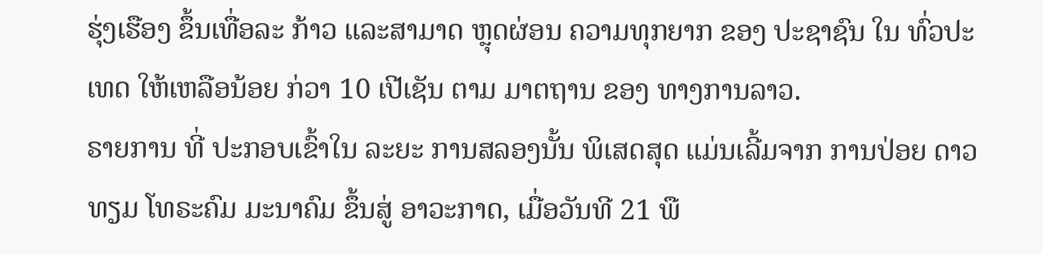ຮຸ່ງເຮືອງ ຂຶ້ນເທື່ອລະ ກ້າວ ແລະສາມາດ ຫຼຸດຜ່ອນ ຄວາມທຸກຍາກ ຂອງ ປະຊາຊົນ ໃນ ທົ່ວປະເທດ ໃຫ້ເຫລືອນ້ອຍ ກ່ວາ 10 ເປີເຊັນ ຕາມ ມາຕຖານ ຂອງ ທາງການລາວ.
ຣາຍການ ທີ່ ປະກອບເຂົ້າໃນ ລະຍະ ການສລອງນັ້ນ ພິເສດສຸດ ແມ່ນເລີ້ມຈາກ ການປ່ອຍ ດາວທຽມ ໂທຣະຄົມ ມະນາຄົມ ຂຶ້ນສູ່ ອາວະກາດ, ເມື່ອວັນທີ 21 ພື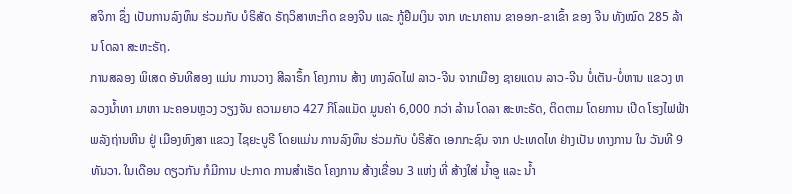ສຈິກາ ຊຶ່ງ ເປັນການລົງທຶນ ຮ່ວມກັບ ບໍຣິສັດ ຣັຖວິສາຫະກິດ ຂອງຈີນ ແລະ ກູ້ຢືມເງິນ ຈາກ ທະນາຄານ ຂາອອກ-ຂາເຂົ້າ ຂອງ ຈີນ ທັງໝົດ 285 ລ້ານ ໂດລາ ສະຫະຣັຖ.
ການສລອງ ພິເສດ ອັນທີສອງ ແມ່ນ ການວາງ ສີລາຣຶ້ກ ໂຄງການ ສ້າງ ທາງລົດໄຟ ລາວ-ຈີນ ຈາກເມືອງ ຊາຍແດນ ລາວ-ຈີນ ບໍ່ເຕັນ-ບໍ່ຫານ ແຂວງ ຫລວງນໍ້າທາ ມາຫາ ນະຄອນຫຼວງ ວຽງຈັນ ຄວາມຍາວ 427 ກິໂລແມັດ ມູນຄ່າ 6,000 ກວ່າ ລ້ານ ໂດລາ ສະຫະຣັດ, ຕິດຕາມ ໂດຍການ ເປີດ ໂຮງໄຟຟ້າ ພລັງຖ່ານຫີນ ຢູ່ ເມືອງຫົງສາ ແຂວງ ໄຊຍະບູຣີ ໂດຍແມ່ນ ການລົງທຶນ ຮ່ວມກັບ ບໍຣິສັດ ເອກກະຊົນ ຈາກ ປະເທດໄທ ຢ່າງເປັນ ທາງການ ໃນ ວັນທີ 9 ທັນວາ. ໃນເດືອນ ດຽວກັນ ກໍມີການ ປະກາດ ການສໍາເຣັດ ໂຄງການ ສ້າງເຂື່ອນ 3 ແຫ່ງ ທີ່ ສ້າງໃສ່ ນໍ້າອູ ແລະ ນໍ້າ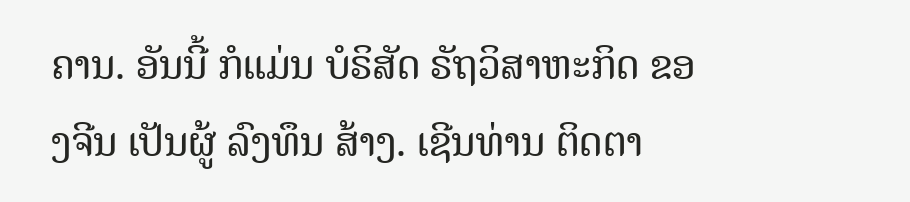ຄານ. ອັນນີ້ ກໍແມ່ນ ບໍຣິສັດ ຣັຖວິສາຫະກິດ ຂອງຈີນ ເປັນຜູ້ ລົງທຶນ ສ້າງ. ເຊີນທ່ານ ຕິດຕາ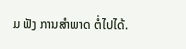ມ ຟັງ ການສໍາພາດ ຕໍ່ໄປໄດ້.